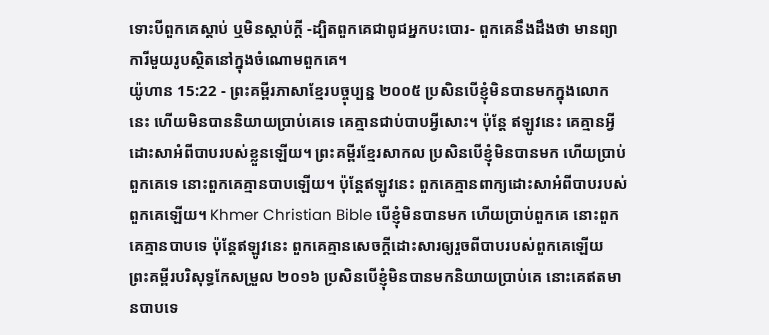ទោះបីពួកគេស្ដាប់ ឬមិនស្ដាប់ក្ដី -ដ្បិតពួកគេជាពូជអ្នកបះបោរ- ពួកគេនឹងដឹងថា មានព្យាការីមួយរូបស្ថិតនៅក្នុងចំណោមពួកគេ។
យ៉ូហាន 15:22 - ព្រះគម្ពីរភាសាខ្មែរបច្ចុប្បន្ន ២០០៥ ប្រសិនបើខ្ញុំមិនបានមកក្នុងលោកនេះ ហើយមិនបាននិយាយប្រាប់គេទេ គេគ្មានជាប់បាបអ្វីសោះ។ ប៉ុន្តែ ឥឡូវនេះ គេគ្មានអ្វីដោះសាអំពីបាបរបស់ខ្លួនឡើយ។ ព្រះគម្ពីរខ្មែរសាកល ប្រសិនបើខ្ញុំមិនបានមក ហើយប្រាប់ពួកគេទេ នោះពួកគេគ្មានបាបឡើយ។ ប៉ុន្តែឥឡូវនេះ ពួកគេគ្មានពាក្យដោះសាអំពីបាបរបស់ពួកគេឡើយ។ Khmer Christian Bible បើខ្ញុំមិនបានមក ហើយប្រាប់ពួកគេ នោះពួកគេគ្មានបាបទេ ប៉ុន្ដែឥឡូវនេះ ពួកគេគ្មានសេចក្ដីដោះសារឲ្យរួចពីបាបរបស់ពួកគេឡើយ ព្រះគម្ពីរបរិសុទ្ធកែសម្រួល ២០១៦ ប្រសិនបើខ្ញុំមិនបានមកនិយាយប្រាប់គេ នោះគេឥតមានបាបទេ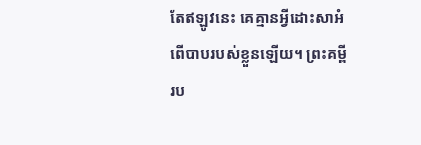តែឥឡូវនេះ គេគ្មានអ្វីដោះសាអំពើបាបរបស់ខ្លួនឡើយ។ ព្រះគម្ពីរប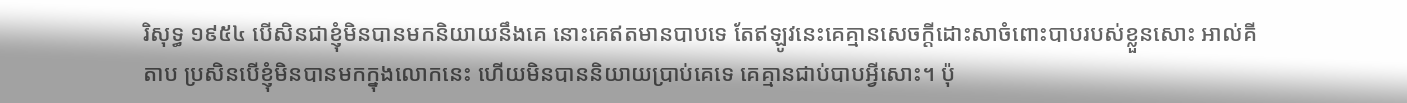រិសុទ្ធ ១៩៥៤ បើសិនជាខ្ញុំមិនបានមកនិយាយនឹងគេ នោះគេឥតមានបាបទេ តែឥឡូវនេះគេគ្មានសេចក្ដីដោះសាចំពោះបាបរបស់ខ្លួនសោះ អាល់គីតាប ប្រសិនបើខ្ញុំមិនបានមកក្នុងលោកនេះ ហើយមិនបាននិយាយប្រាប់គេទេ គេគ្មានជាប់បាបអ្វីសោះ។ ប៉ុ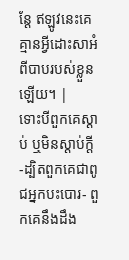ន្ដែ ឥឡូវនេះគេគ្មានអ្វីដោះសាអំពីបាបរបស់ខ្លួនឡើយ។ |
ទោះបីពួកគេស្ដាប់ ឬមិនស្ដាប់ក្ដី -ដ្បិតពួកគេជាពូជអ្នកបះបោរ- ពួកគេនឹងដឹង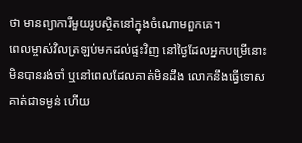ថា មានព្យាការីមួយរូបស្ថិតនៅក្នុងចំណោមពួកគេ។
ពេលម្ចាស់វិលត្រឡប់មកដល់ផ្ទះវិញ នៅថ្ងៃដែលអ្នកបម្រើនោះមិនបានរង់ចាំ ឬនៅពេលដែលគាត់មិនដឹង លោកនឹងធ្វើទោសគាត់ជាទម្ងន់ ហើយ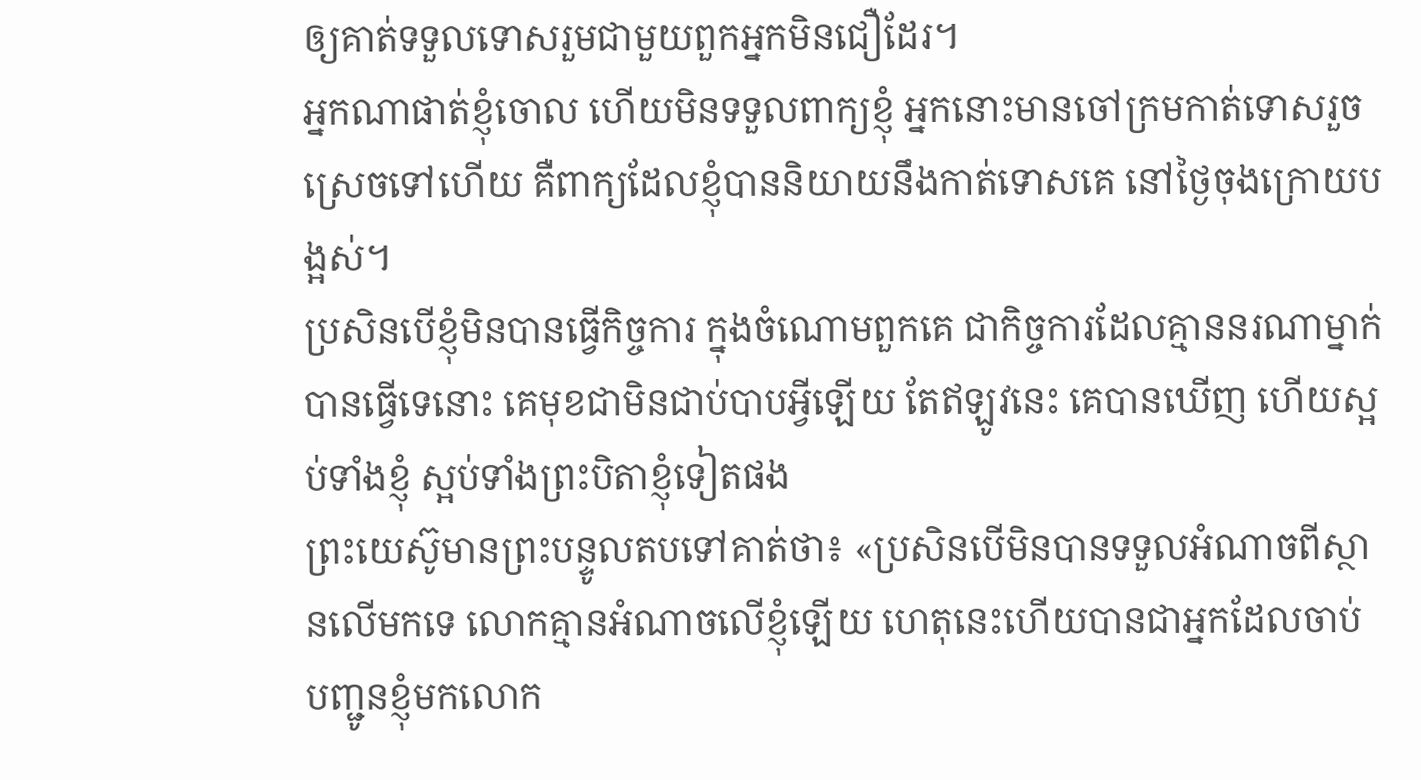ឲ្យគាត់ទទួលទោសរួមជាមួយពួកអ្នកមិនជឿដែរ។
អ្នកណាផាត់ខ្ញុំចោល ហើយមិនទទួលពាក្យខ្ញុំ អ្នកនោះមានចៅក្រមកាត់ទោសរួចស្រេចទៅហើយ គឺពាក្យដែលខ្ញុំបាននិយាយនឹងកាត់ទោសគេ នៅថ្ងៃចុងក្រោយបង្អស់។
ប្រសិនបើខ្ញុំមិនបានធ្វើកិច្ចការ ក្នុងចំណោមពួកគេ ជាកិច្ចការដែលគ្មាននរណាម្នាក់បានធ្វើទេនោះ គេមុខជាមិនជាប់បាបអ្វីឡើយ តែឥឡូវនេះ គេបានឃើញ ហើយស្អប់ទាំងខ្ញុំ ស្អប់ទាំងព្រះបិតាខ្ញុំទៀតផង
ព្រះយេស៊ូមានព្រះបន្ទូលតបទៅគាត់ថា៖ «ប្រសិនបើមិនបានទទួលអំណាចពីស្ថានលើមកទេ លោកគ្មានអំណាចលើខ្ញុំឡើយ ហេតុនេះហើយបានជាអ្នកដែលចាប់បញ្ជូនខ្ញុំមកលោក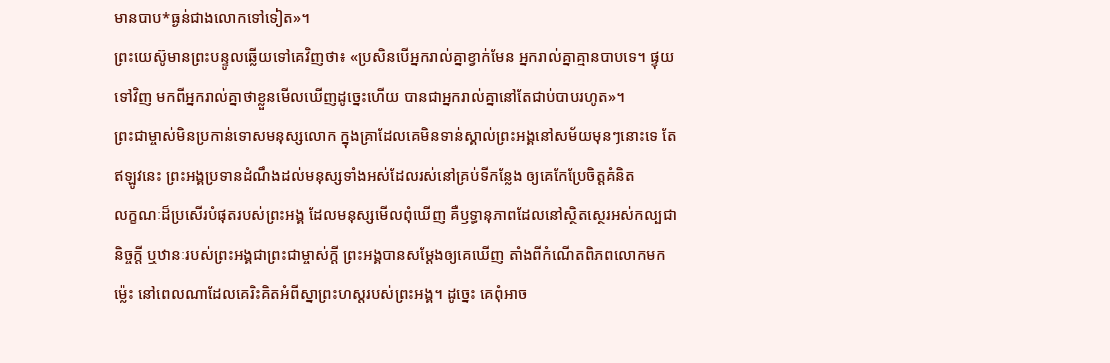មានបាប*ធ្ងន់ជាងលោកទៅទៀត»។
ព្រះយេស៊ូមានព្រះបន្ទូលឆ្លើយទៅគេវិញថា៖ «ប្រសិនបើអ្នករាល់គ្នាខ្វាក់មែន អ្នករាល់គ្នាគ្មានបាបទេ។ ផ្ទុយទៅវិញ មកពីអ្នករាល់គ្នាថាខ្លួនមើលឃើញដូច្នេះហើយ បានជាអ្នករាល់គ្នានៅតែជាប់បាបរហូត»។
ព្រះជាម្ចាស់មិនប្រកាន់ទោសមនុស្សលោក ក្នុងគ្រាដែលគេមិនទាន់ស្គាល់ព្រះអង្គនៅសម័យមុនៗនោះទេ តែឥឡូវនេះ ព្រះអង្គប្រទានដំណឹងដល់មនុស្សទាំងអស់ដែលរស់នៅគ្រប់ទីកន្លែង ឲ្យគេកែប្រែចិត្តគំនិត
លក្ខណៈដ៏ប្រសើរបំផុតរបស់ព្រះអង្គ ដែលមនុស្សមើលពុំឃើញ គឺឫទ្ធានុភាពដែលនៅស្ថិតស្ថេរអស់កល្បជានិច្ចក្តី ឬឋានៈរបស់ព្រះអង្គជាព្រះជាម្ចាស់ក្តី ព្រះអង្គបានសម្តែងឲ្យគេឃើញ តាំងពីកំណើតពិភពលោកមកម៉្លេះ នៅពេលណាដែលគេរិះគិតអំពីស្នាព្រះហស្ដរបស់ព្រះអង្គ។ ដូច្នេះ គេពុំអាច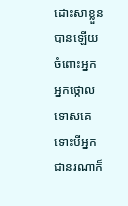ដោះសាខ្លួនបានឡើយ
ចំពោះអ្នក អ្នកថ្កោលទោសគេ ទោះបីអ្នកជានរណាក៏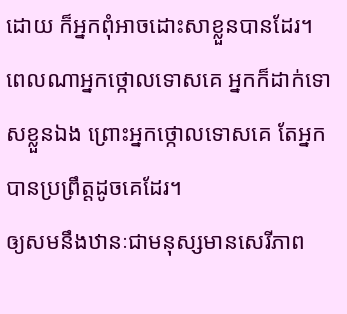ដោយ ក៏អ្នកពុំអាចដោះសាខ្លួនបានដែរ។ ពេលណាអ្នកថ្កោលទោសគេ អ្នកក៏ដាក់ទោសខ្លួនឯង ព្រោះអ្នកថ្កោលទោសគេ តែអ្នកបានប្រព្រឹត្តដូចគេដែរ។
ឲ្យសមនឹងឋានៈជាមនុស្សមានសេរីភាព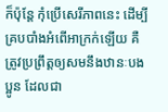ក៏ប៉ុន្តែ កុំប្រើសេរីភាពនេះ ដើម្បីគ្របបាំងអំពើអាក្រក់ឡើយ គឺត្រូវប្រព្រឹត្តឲ្យសមនឹងឋានៈបងប្អូន ដែលជា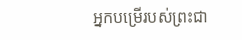អ្នកបម្រើរបស់ព្រះជា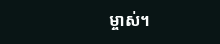ម្ចាស់។